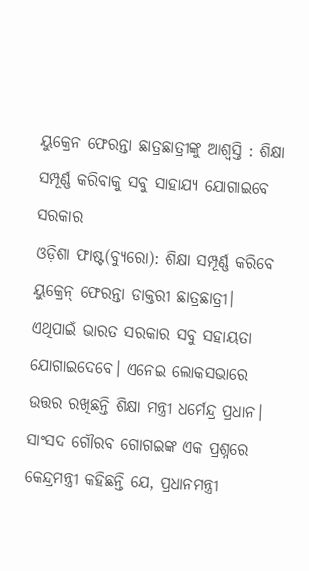ୟୁକ୍ରେନ ଫେରନ୍ତା ଛାତ୍ରଛାତ୍ରୀଙ୍କୁ ଆଶ୍ୱସ୍ତି : ଶିକ୍ଷା ସମ୍ପୂର୍ଣ୍ଣ କରିବାକୁ ସବୁ ସାହାଯ୍ୟ ଯୋଗାଇବେ ସରକାର
ଓଡ଼ିଶା ଫାଷ୍ଟ(ବ୍ୟୁରୋ): ଶିକ୍ଷା ସମ୍ପୂର୍ଣ୍ଣ କରିବେ ୟୁକ୍ରେନ୍ ଫେରନ୍ତା ଡାକ୍ତରୀ ଛାତ୍ରଛାତ୍ରୀ। ଏଥିପାଇଁ ଭାରତ ସରକାର ସବୁ ସହାୟତା ଯୋଗାଇଦେବେ। ଏନେଇ ଲୋକସଭାରେ ଉତ୍ତର ରଖିଛନ୍ତି ଶିକ୍ଷା ମନ୍ତ୍ରୀ ଧର୍ମେନ୍ଦ୍ର ପ୍ରଧାନ।
ସାଂସଦ ଗୌରବ ଗୋଗଇଙ୍କ ଏକ ପ୍ରଶ୍ନରେ କେନ୍ଦ୍ରମନ୍ତ୍ରୀ କହିଛନ୍ତି ଯେ, ପ୍ରଧାନମନ୍ତ୍ରୀ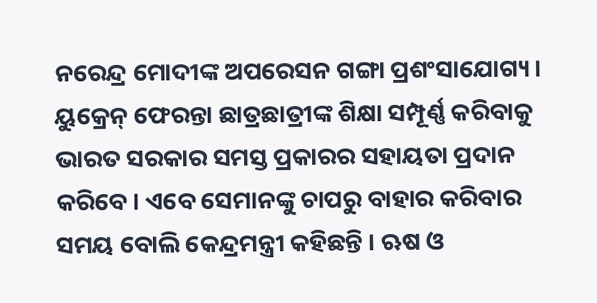ନରେନ୍ଦ୍ର ମୋଦୀଙ୍କ ଅପରେସନ ଗଙ୍ଗା ପ୍ରଶଂସାଯୋଗ୍ୟ। ୟୁକ୍ରେନ୍ ଫେରନ୍ତା ଛାତ୍ରଛାତ୍ରୀଙ୍କ ଶିକ୍ଷା ସମ୍ପୂର୍ଣ୍ଣ କରିବାକୁ ଭାରତ ସରକାର ସମସ୍ତ ପ୍ରକାରର ସହାୟତା ପ୍ରଦାନ କରିବେ। ଏବେ ସେମାନଙ୍କୁ ଚାପରୁ ବାହାର କରିବାର ସମୟ ବୋଲି କେନ୍ଦ୍ରମନ୍ତ୍ରୀ କହିଛନ୍ତି । ଋଷ ଓ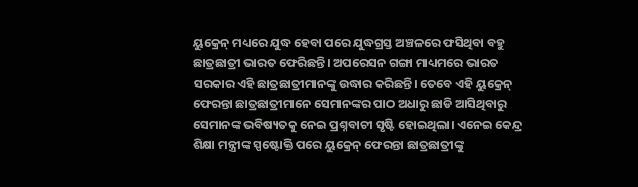ୟୁକ୍ରେନ୍ ମଧ୍ୟରେ ଯୁଦ୍ଧ ହେବା ପରେ ଯୁଦ୍ଧଗ୍ରସ୍ତ ଅଞ୍ଚଳରେ ଫସିଥିବା ବହୁ ଛାତ୍ରଛାତ୍ରୀ ଭାରତ ଫେରିଛନ୍ତି। ଅପରେସନ ଗଙ୍ଗା ମାଧ୍ୟମରେ ଭାରତ ସରକାର ଏହି ଛାତ୍ରଛାତ୍ରୀମାନଙ୍କୁ ଉଦ୍ଧାର କରିଛନ୍ତି। ତେବେ ଏହି ୟୁକ୍ରେନ୍ ଫେରନ୍ତା ଛାତ୍ରଛାତ୍ରୀମାନେ ସେମାନଙ୍କର ପାଠ ଅଧାରୁ ଛାଡି ଆସିଥିବାରୁ ସେମାନଙ୍କ ଭବିଷ୍ୟତକୁ ନେଇ ପ୍ରଶ୍ନବାଚୀ ସୃଷ୍ଟି ହୋଇଥିଲା। ଏନେଇ କେନ୍ଦ୍ର ଶିକ୍ଷା ମନ୍ତ୍ରୀଙ୍କ ସ୍ପଷ୍ଟୋକ୍ତି ପରେ ୟୁକ୍ରେନ୍ ଫେରନ୍ତା ଛାତ୍ରଛାତ୍ରୀଙ୍କୁ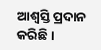ଆଶ୍ଵସ୍ତି ପ୍ରଦାନ କରିଛି ।